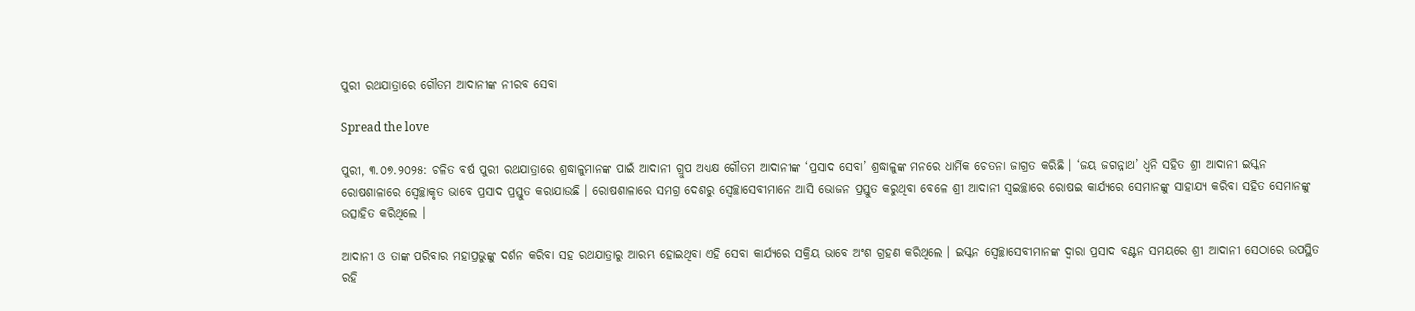ପୁରୀ ରଥଯାତ୍ରାରେ ଗୌତମ ଆଦାନୀଙ୍କ ନୀରବ ସେବା

Spread the love

ପୁରୀ, ୩.୦୭.୨୦୨୫: ଚଳିତ ବର୍ଷ ପୁରୀ ରଥଯାତ୍ରାରେ ଶ୍ରଦ୍ଧାଳୁମାନଙ୍କ ପାଇଁ ଆଦାନୀ ଗ୍ରୁପ ଅଧ୍ୟକ୍ଷ ଗୌତମ ଆଦାନୀଙ୍କ ‘ପ୍ରସାଦ ସେବା’ ଶ୍ରଦ୍ଧାଳୁଙ୍କ ମନରେ ଧାର୍ମିକ ଚେତନା ଜାଗ୍ରତ କରିଛି । ‘ଜୟ ଜଗନ୍ନାଥ’ ଧ୍ୱନି ସହିତ ଶ୍ରୀ ଆଦାନୀ ଇସ୍କନ ରୋଷଶାଳାରେ ସ୍ୱେଚ୍ଛାକୃତ ଭାବେ ପ୍ରସାଦ ପ୍ରସ୍ତୁତ କରାଯାଉଛି । ରୋଷଶାଳାରେ ସମଗ୍ର ଦେଶରୁ ସ୍ୱେଚ୍ଛାସେବୀମାନେ ଆସି ଭୋଜନ ପ୍ରସ୍ତୁତ କରୁଥିବା ବେଳେ ଶ୍ରୀ ଆଦାନୀ ସ୍ୱଇଚ୍ଛାରେ ରୋଷଇ କାର୍ଯ୍ୟରେ ସେମାନଙ୍କୁ ସାହାଯ୍ୟ କରିବା ସହିତ ସେମାନଙ୍କୁ ଉତ୍ସାହିତ କରିଥିଲେ ।

ଆଦାନୀ ଓ ତାଙ୍କ ପରିବାର ମହାପ୍ରଭୁଙ୍କୁ ଦର୍ଶନ କରିବା ସହ ରଥଯାତ୍ରାରୁ ଆରମ୍ଭ ହୋଇଥିବା ଏହି ସେବା କାର୍ଯ୍ୟରେ ସକ୍ରିୟ ଭାବେ ଅଂଶ ଗ୍ରହଣ କରିଥିଲେ । ଇସ୍କନ ସ୍ୱେଚ୍ଛାସେବୀମାନଙ୍କ ଦ୍ୱାରା ପ୍ରସାଦ ବଣ୍ଟନ ସମୟରେ ଶ୍ରୀ ଆଦାନୀ ସେଠାରେ ଉପସ୍ଥିତ ରହି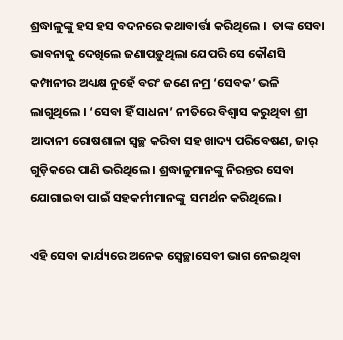ଶ୍ରଦ୍ଧାଳୁଙ୍କୁ ହସ ହସ ବଦନରେ କଥାବାର୍ତ୍ତା କରିଥିଲେ ।  ତାଙ୍କ ସେବା ଭାବନାକୁ ଦେଖିଲେ ଜଣାପଡ଼ୁଥିଲା ଯେପରି ସେ କୌଣସି କମ୍ପାନୀର ଅଧ୍ୟକ୍ଷ ନୁହେଁ ବରଂ ଜଣେ ନମ୍ର ‘ସେବକ’ ଭଳି ଲାଗୁଥିଲେ । ‘ସେବା ହିଁ ସାଧନା’ ନୀତିରେ ବିଶ୍ୱାସ କରୁଥିବା ଶ୍ରୀ ଆଦାନୀ ରୋଷଶାଳା ସ୍ୱଚ୍ଛ କରିବା ସହ ଖାଦ୍ୟ ପରିବେଷଣ, ଜାର୍ ଗୁଡ଼ିକରେ ପାଣି ଭରିଥିଲେ । ଶ୍ରଦ୍ଧାଳୁମାନଙ୍କୁ ନିରନ୍ତର ସେବା ଯୋଗାଇବା ପାଇଁ ସହକର୍ମୀମାନଙ୍କୁ  ସମର୍ଥନ କରିଥିଲେ ।

ଏହି ସେବା କାର୍ଯ୍ୟରେ ଅନେକ ସ୍ୱେଚ୍ଛାସେବୀ ଭାଗ ନେଇଥିବା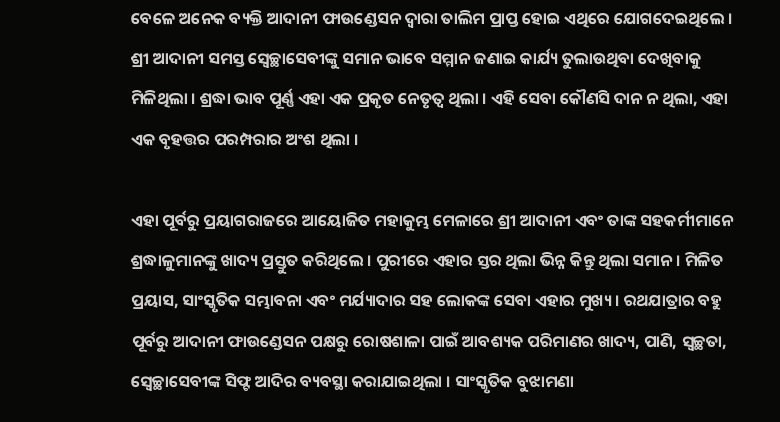ବେଳେ ଅନେକ ବ୍ୟକ୍ତି ଆଦାନୀ ଫାଉଣ୍ଡେସନ ଦ୍ୱାରା ତାଲିମ ପ୍ରାପ୍ତ ହୋଇ ଏଥିରେ ଯୋଗଦେଇଥିଲେ । ଶ୍ରୀ ଆଦାନୀ ସମସ୍ତ ସ୍ୱେଚ୍ଛାସେବୀଙ୍କୁ ସମାନ ଭାବେ ସମ୍ମାନ ଜଣାଇ କାର୍ଯ୍ୟ ତୁଲାଉଥିବା ଦେଖିବାକୁ ମିଳିଥିଲା । ଶ୍ରଦ୍ଧା ଭାବ ପୂର୍ଣ୍ଣ ଏହା ଏକ ପ୍ରକୃତ ନେତୃତ୍ୱ ଥିଲା । ଏହି ସେବା କୌଣସି ଦାନ ନ ଥିଲା, ଏହା ଏକ ବୃହତ୍ତର ପରମ୍ପରାର ଅଂଶ ଥିଲା ।

ଏହା ପୂର୍ବରୁ ପ୍ରୟାଗରାଜରେ ଆୟୋଜିତ ମହାକୁମ୍ଭ ମେଳାରେ ଶ୍ରୀ ଆଦାନୀ ଏବଂ ତାଙ୍କ ସହକର୍ମୀମାନେ ଶ୍ରଦ୍ଧାଳୁମାନଙ୍କୁ ଖାଦ୍ୟ ପ୍ରସ୍ତୁତ କରିଥିଲେ । ପୁରୀରେ ଏହାର ସ୍ତର ଥିଲା ଭିନ୍ନ କିନ୍ତୁ ଥିଲା ସମାନ । ମିଳିତ ପ୍ରୟାସ, ସାଂସ୍କୃତିକ ସମ୍ଭାବନା ଏବଂ ମର୍ଯ୍ୟାଦାର ସହ ଲୋକଙ୍କ ସେବା ଏହାର ମୁଖ୍ୟ । ରଥଯାତ୍ରାର ବହୁ ପୂର୍ବରୁ ଆଦାନୀ ଫାଉଣ୍ଡେସନ ପକ୍ଷରୁ ରୋଷଶାଳା ପାଇଁ ଆବଶ୍ୟକ ପରିମାଣର ଖାଦ୍ୟ, ପାଣି, ସ୍ୱଚ୍ଛତା, ସ୍ୱେଚ୍ଛାସେବୀଙ୍କ ସିଫ୍ଟ ଆଦିର ବ୍ୟବସ୍ଥା କରାଯାଇଥିଲା । ସାଂସ୍କୃତିକ ବୁଝାମଣା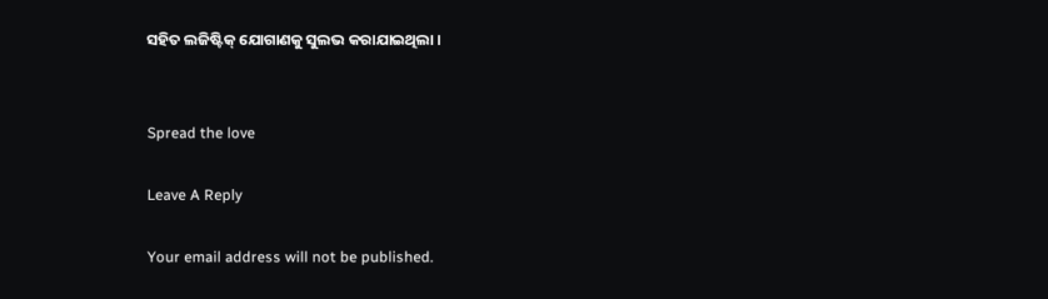ସହିତ ଲଜିଷ୍ଟିକ୍ ଯୋଗାଣକୁ ସୁଲଭ କରାଯାଇଥିଲା ।


Spread the love

Leave A Reply

Your email address will not be published.